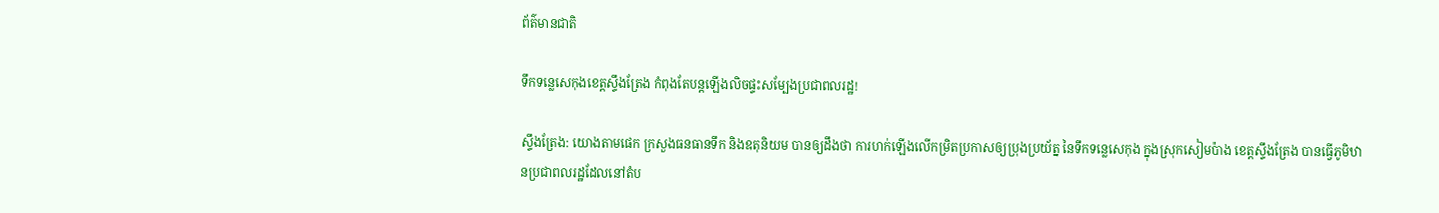ព័ត៌មានជាតិ

ទឹកទន្លេសេកុងខេត្តស្ទឹងត្រែង កំពុងតែបន្តឡើងលិចផ្ទះសម្បែងប្រជាពលរដ្ឋ!

ស្ទឹងត្រែង: យោងតាមផេក ក្រសួងធនធានទឹក និងឧតុនិយម បានឲ្យដឹងថា ការហក់ឡើងលើកម្រិតប្រកាសឲ្យប្រុងប្រយ័ត្ន នៃទឹកទន្លេសេកុង ក្នុងស្រុកសៀមប៉ាង ខេត្តស្ទឹងត្រែង បានធ្វើភូមិឋានប្រជាពលរដ្ឋដែលនៅតំប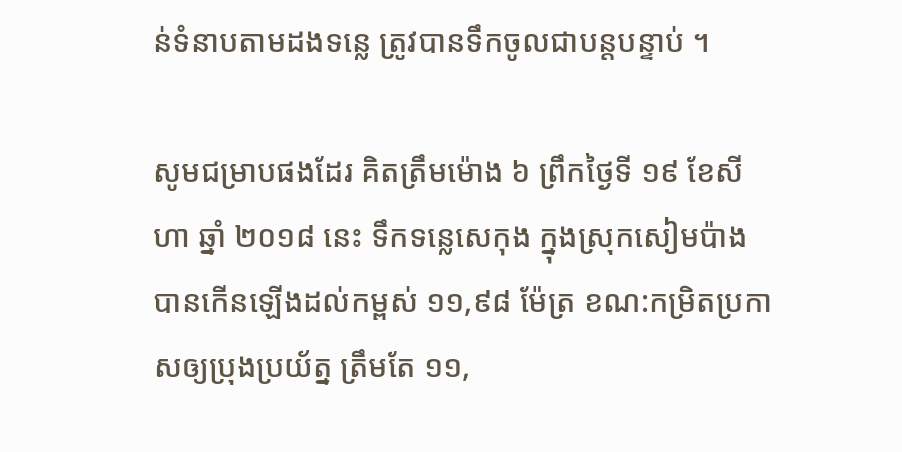ន់ទំនាបតាមដងទន្លេ ត្រូវបានទឹកចូលជាបន្តបន្ទាប់ ។

សូមជម្រាបផងដែរ គិតត្រឹមម៉ោង ៦ ព្រឹកថ្ងៃទី ១៩ ខែសីហា ឆ្នាំ ២០១៨ នេះ ទឹកទន្លេសេកុង ក្នុងស្រុកសៀមប៉ាង បានកើនឡើងដល់កម្ពស់ ១១,៩៨ ម៉ែត្រ ខណ:កម្រិតប្រកាសឲ្យប្រុងប្រយ័ត្ន ត្រឹមតែ ១១,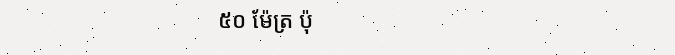៥០ ម៉ែត្រ ប៉ុ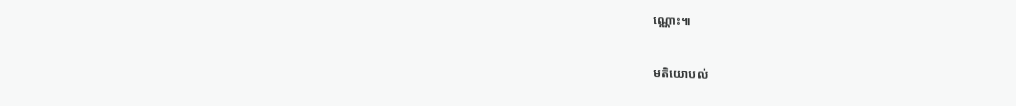ណ្ណោះ៕

មតិយោបល់